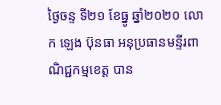ថ្ងៃចន្ទ ទី២១ ខែធ្នូ ឆ្នាំ២០២០ លោក ឡេង ប៊ុនធា អនុប្រធានមន្ទីរពាណិជ្ជកម្មខេត្ត បាន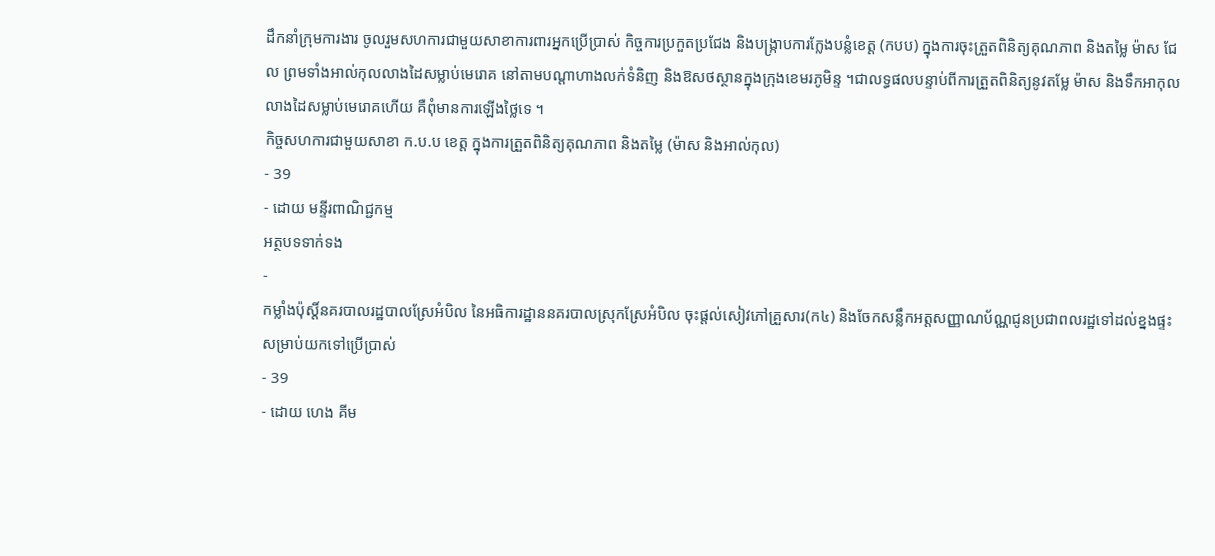ដឹកនាំក្រុមការងារ ចូលរួមសហការជាមួយសាខាការពារអ្នកប្រើប្រាស់ កិច្ចការប្រកួតប្រជែង និងបង្រ្កាបការក្លែងបន្លំខេត្ត (កបប) ក្នុងការចុះត្រួតពិនិត្យគុណភាព និងតម្លៃ ម៉ាស ជែល ព្រមទាំងអាល់កុលលាងដៃសម្លាប់មេរោគ នៅតាមបណ្តាហាងលក់ទំនិញ និងឱសថស្ថានក្នុងក្រុងខេមរភូមិន្ទ ។ជាលទ្ធផលបន្ទាប់ពីការត្រួតពិនិត្យនូវតម្លែ ម៉ាស និងទឹកអាកុលលាងដៃសម្លាប់មេរោគហើយ គឺពុំមានការឡើងថ្លៃទេ ។
កិច្ចសហការជាមួយសាខា ក.ប.ប ខេត្ត ក្នុងការត្រួតពិនិត្យគុណភាព និងតម្លៃ (ម៉ាស និងអាល់កុល)
- 39
- ដោយ មន្ទីរពាណិជ្ជកម្ម
អត្ថបទទាក់ទង
-
កម្លាំងប៉ុស្តិ៍នគរបាលរដ្ឋបាលស្រែអំបិល នៃអធិការដ្ឋាននគរបាលស្រុកស្រែអំបិល ចុះផ្តល់សៀវភៅគ្រួសារ(ក៤) និងចែកសន្លឹកអត្តសញ្ញាណប័ណ្ណជូនប្រជាពលរដ្ឋទៅដល់ខ្នងផ្ទះ សម្រាប់យកទៅប្រើប្រាស់
- 39
- ដោយ ហេង គីម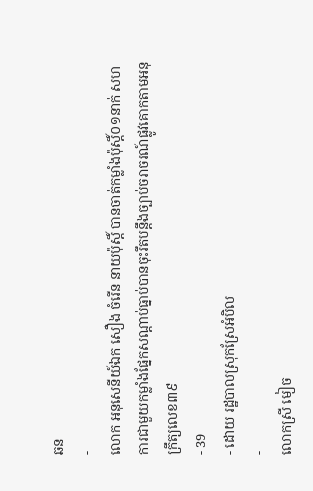ឆន
-
លោក អនុសេនីយ៍ឯក សឿង ចំរេីន នាយប៉ុស្តិ៍ បានចាត់កម្លាំងប៉ុស្តិ៍០១នាក់ សហការជាមួយកម្លាំងផ្នែកសណ្ដាប់ធ្នាប់បានចុះរឹតបន្តឹងច្បាប់ចរាចរណ៍ផ្លូវគោកតាមអនុក្រឹត្យលេខ៣៩
- 39
- ដោយ រដ្ឋបាលស្រុកស្រែអំបិល
-
លោកស្រី មៀច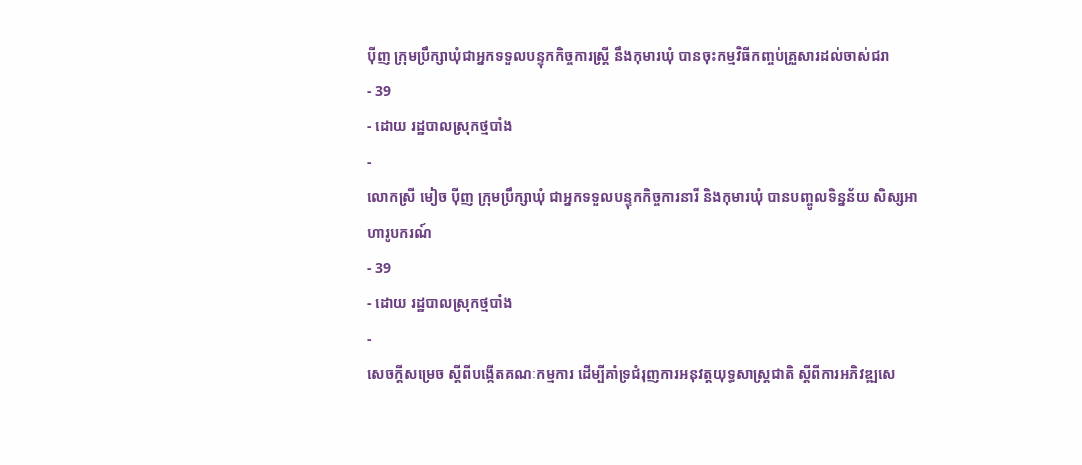ប៉ីញ ក្រុមប្រឹក្សាឃុំជាអ្នកទទួលបន្ទុកកិច្ចការស្ត្រី នឹងកុមារឃុំ បានចុះកម្មវិធីកញ្ចប់គ្រួសារដល់ចាស់ជរា
- 39
- ដោយ រដ្ឋបាលស្រុកថ្មបាំង
-
លោកស្រី មៀច ប៉ីញ ក្រុមប្រឹក្សាឃុំ ជាអ្នកទទួលបន្ទុកកិច្ចការនារី និងកុមារឃុំ បានបញ្ចូលទិន្នន័យ សិស្សអាហារូបករណ៍
- 39
- ដោយ រដ្ឋបាលស្រុកថ្មបាំង
-
សេចក្តីសម្រេច ស្តីពីបង្កើតគណៈកម្មការ ដើម្បីគាំទ្រជំរុញការអនុវត្តយុទ្ធសាស្ត្រជាតិ ស្តីពីការអភិវឌ្ឍសេ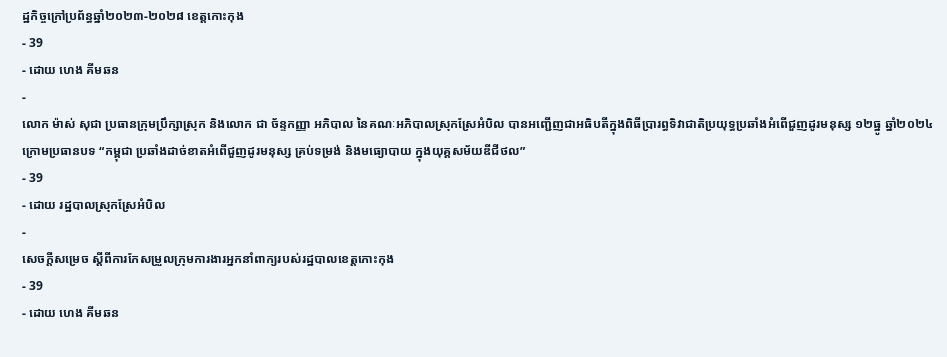ដ្ឋកិច្ចក្រៅប្រព័ន្ធឆ្នាំ២០២៣-២០២៨ ខេត្តកោះកុង
- 39
- ដោយ ហេង គីមឆន
-
លោក ម៉ាស់ សុជា ប្រធានក្រុមប្រឹក្សាស្រុក និងលោក ជា ច័ន្ទកញ្ញា អភិបាល នៃគណៈអភិបាលស្រុកស្រែអំបិល បានអញ្ជើញជាអធិបតីក្នុងពិធីប្រារព្ធទិវាជាតិប្រយុទ្ធប្រឆាំងអំពើជួញដូរមនុស្ស ១២ធ្នូ ឆ្នាំ២០២៤ ក្រោមប្រធានបទ “កម្ពុជា ប្រឆាំងដាច់ខាតអំពើជួញដូរមនុស្ស គ្រប់ទម្រង់ និងមធ្យោបាយ ក្នុងយុគ្គសម័យឌីជីថល”
- 39
- ដោយ រដ្ឋបាលស្រុកស្រែអំបិល
-
សេចក្តីសម្រេច ស្តីពីការកែសម្រួលក្រុមការងារអ្នកនាំពាក្យរបស់រដ្ឋបាលខេត្តកោះកុង
- 39
- ដោយ ហេង គីមឆន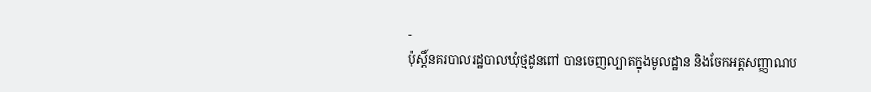-
ប៉ុស្តិ៍នគរបាលរដ្ឋបាលឃុំថ្មដូនពៅ បានចេញល្បាតក្នុងមូលដ្ឋាន និងចែកអត្តសញ្ញាណប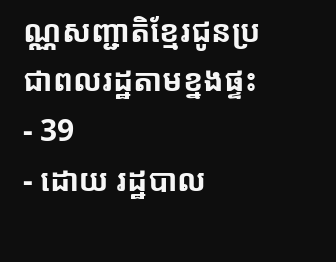ណ្ណសញ្ជាតិខ្មែរជូនប្រជាពលរដ្ឋតាមខ្នងផ្ទះ
- 39
- ដោយ រដ្ឋបាល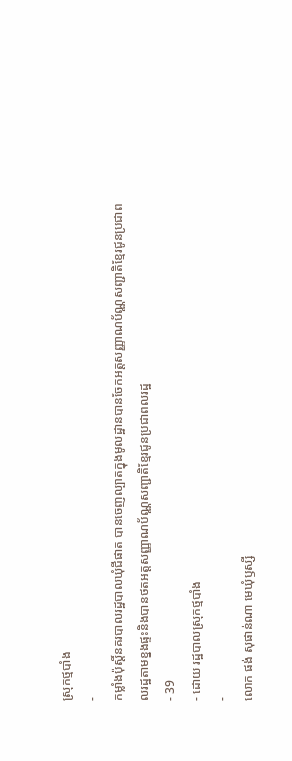ស្រុកថ្មបាំង
-
កម្លាំងប៉ុស្តិ៍នគរបាលរដ្ឋបាលឃុំជីផាត បានចេញល្បាតក្នុងមូលដ្ឋានបានចែកអត្តសញ្ញាណប័ណ្ណសញ្ជាតិខ្មែរជូនប្រជាពលរដ្ឋតាមខ្នងផ្ទះនិងបានថតអត្តសញ្ញាណប័ណ្ណសញ្ជាតិខ្មែរជូនប្រជាពលរដ្ឋ
- 39
- ដោយ រដ្ឋបាលស្រុកថ្មបាំង
-
លោក ផង់ សុផាន់ណា មេឃុំឫស្សី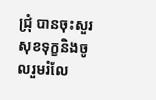ជ្រុំ បានចុះសួរសុខទុក្ខនិងចូលរួមរំលែ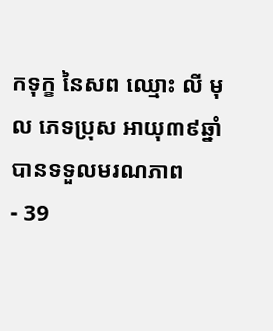កទុក្ខ នៃសព ឈ្មោះ លី មុល ភេទប្រុស អាយុ៣៩ឆ្នាំ បានទទួលមរណភាព
- 39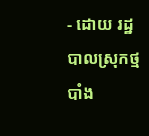- ដោយ រដ្ឋបាលស្រុកថ្មបាំង